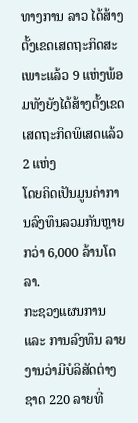ທາງການ ລາວ ໄດ້ສ້າງຕັ້ງເຂດເສດຖະກິດສະເພາະແລ້ວ 9 ແຫ່ງພ້ອມທັງຍັງໄດ້ສ້າງຕັ້ງເຂດເສດຖະກິດພິເສດແລ້ວ 2 ແຫ່ງ
ໂດຍຄິດເປັນມູນຄ່າການລົງທຶນລວມກັນຫຼາຍກວ່າ 6,000 ລ້ານໂດລາ.
ກະຊວງແຜນການ ແລະ ການລົງທຶນ ລາຍງານວ່າມີບໍລິສັດຕ່າງຊາດ 220 ລາຍທີ່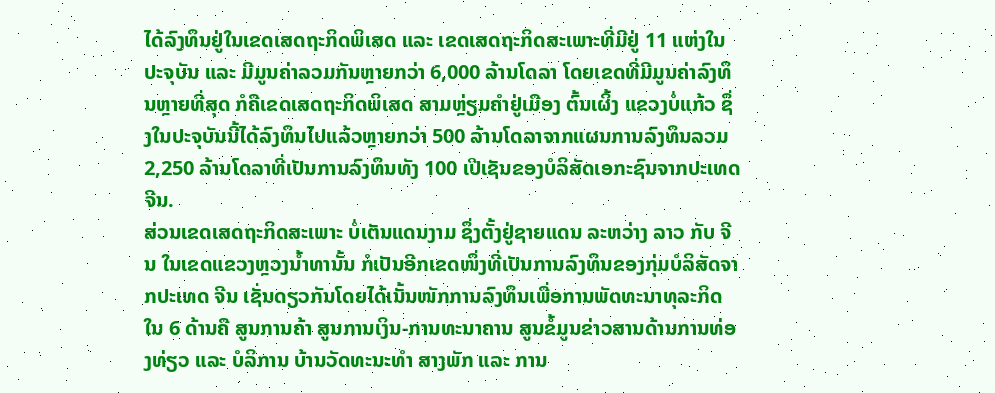ໄດ້ລົງທຶນຢູ່ໃນເຂດເສດຖະກິດພິເສດ ແລະ ເຂດເສດຖະກິດສະເພາະທີ່ມີຢູ່ 11 ແຫ່ງໃນປະຈຸບັນ ແລະ ມີມູນຄ່າລວມກັນຫຼາຍກວ່າ 6,000 ລ້ານໂດລາ ໂດຍເຂດທີ່ມີມູນຄ່າລົງທຶນຫຼາຍທີ່ສຸດ ກໍຄືເຂດເສດຖະກິດພິເສດ ສາມຫຼ່ຽມຄຳຢູ່ເມືອງ ຕົ້ນເຜິ້ງ ແຂວງບໍ່ແກ້ວ ຊຶ່ງໃນປະຈຸບັນນີ້ໄດ້ລົງທຶນໄປແລ້ວຫຼາຍກວ່າ 500 ລ້ານໂດລາຈາກແຜນການລົງທຶນລວມ 2,250 ລ້ານໂດລາທີ່ເປັນການລົງທຶນທັງ 100 ເປີເຊັນຂອງບໍລິສັດເອກະຊົນຈາກປະເທດ ຈີນ.
ສ່ວນເຂດເສດຖະກິດສະເພາະ ບໍ່ເຕັນແດນງາມ ຊຶ່ງຕັ້ງຢູ່ຊາຍແດນ ລະຫວ່າງ ລາວ ກັບ ຈີນ ໃນເຂດແຂວງຫຼວງນ້ຳທານັ້ນ ກໍເປັນອີກເຂດໜຶ່ງທີ່ເປັນການລົງທຶນຂອງກຸ່ມບໍລິສັດຈາກປະເທດ ຈີນ ເຊັ່ນດຽວກັນໂດຍໄດ້ເນັ້ນໜັກການລົງທຶນເພື່ອການພັດທະນາທຸລະກິດໃນ 6 ດ້ານຄື ສູນການຄ້າ ສູນການເງິນ-ການທະນາຄານ ສູນຂໍ້ມູນຂ່າວສານດ້ານການທ່ອງທ່ຽວ ແລະ ບໍລິການ ບ້ານວັດທະນະທຳ ສາງພັກ ແລະ ການ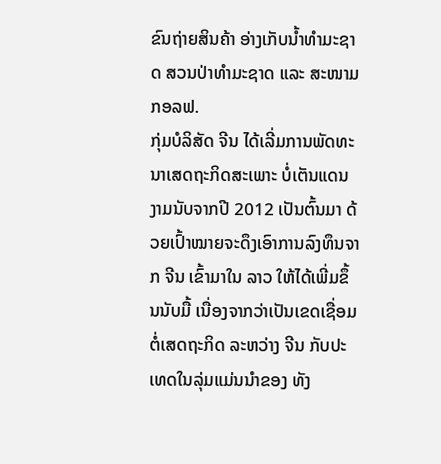ຂົນຖ່າຍສິນຄ້າ ອ່າງເກັບນ້ຳທຳມະຊາດ ສວນປ່າທຳມະຊາດ ແລະ ສະໜາມກອລຟ.
ກຸ່ມບໍລິສັດ ຈີນ ໄດ້ເລີ່ມການພັດທະນາເສດຖະກິດສະເພາະ ບໍ່ເຕັນແດນງາມນັບຈາກປີ 2012 ເປັນຕົ້ນມາ ດ້ວຍເປົ້າໝາຍຈະດຶງເອົາການລົງທຶນຈາກ ຈີນ ເຂົ້າມາໃນ ລາວ ໃຫ້ໄດ້ເພີ່ມຂຶ້ນນັບມື້ ເນື່ອງຈາກວ່າເປັນເຂດເຊື່ອມຕໍ່ເສດຖະກິດ ລະຫວ່າງ ຈີນ ກັບປະເທດໃນລຸ່ມແມ່ນນຳຂອງ ທັງ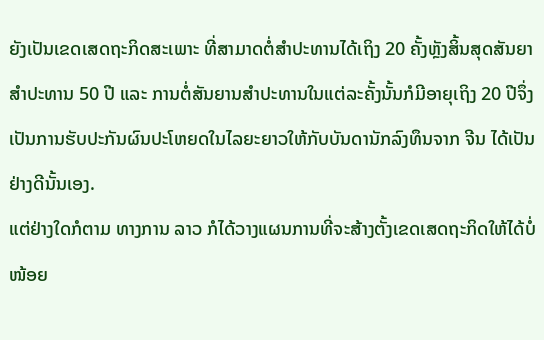ຍັງເປັນເຂດເສດຖະກິດສະເພາະ ທີ່ສາມາດຕໍ່ສຳປະທານໄດ້ເຖິງ 20 ຄັ້ງຫຼັງສິ້ນສຸດສັນຍາສຳປະທານ 50 ປີ ແລະ ການຕໍ່ສັນຍານສຳປະທານໃນແຕ່ລະຄັ້ງນັ້ນກໍມີອາຍຸເຖິງ 20 ປີຈຶ່ງເປັນການຮັບປະກັນຜົນປະໂຫຍດໃນໄລຍະຍາວໃຫ້ກັບບັນດານັກລົງທຶນຈາກ ຈີນ ໄດ້ເປັນຢ່າງດີນັ້ນເອງ.
ແຕ່ຢ່າງໃດກໍຕາມ ທາງການ ລາວ ກໍໄດ້ວາງແຜນການທີ່ຈະສ້າງຕັ້ງເຂດເສດຖະກິດໃຫ້ໄດ້ບໍ່ໜ້ອຍ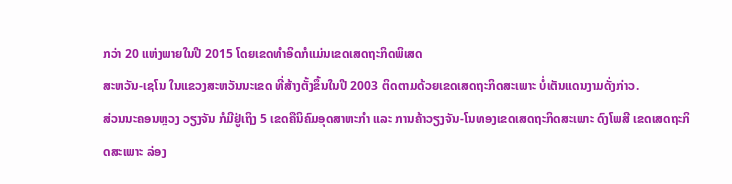ກວ່າ 20 ແຫ່ງພາຍໃນປີ 2015 ໂດຍເຂດທຳອິດກໍແມ່ນເຂດເສດຖະກິດພິເສດ
ສະຫວັນ-ເຊໂນ ໃນແຂວງສະຫວັນນະເຂດ ທີ່ສ້າງຕັ້ງຂຶ້ນໃນປີ 2003 ຕິດຕາມດ້ວຍເຂດເສດຖະກິດສະເພາະ ບໍ່ເຕັນແດນງາມດັ່ງກ່າວ.
ສ່ວນນະຄອນຫຼວງ ວຽງຈັນ ກໍມີຢູ່ເຖິງ 5 ເຂດຄືນິຄົມອຸດສາຫະກຳ ແລະ ການຄ້າວຽງຈັນ-ໂນທອງເຂດເສດຖະກິດສະເພາະ ດົງໂພສີ ເຂດເສດຖະກິດສະເພາະ ລ່ອງ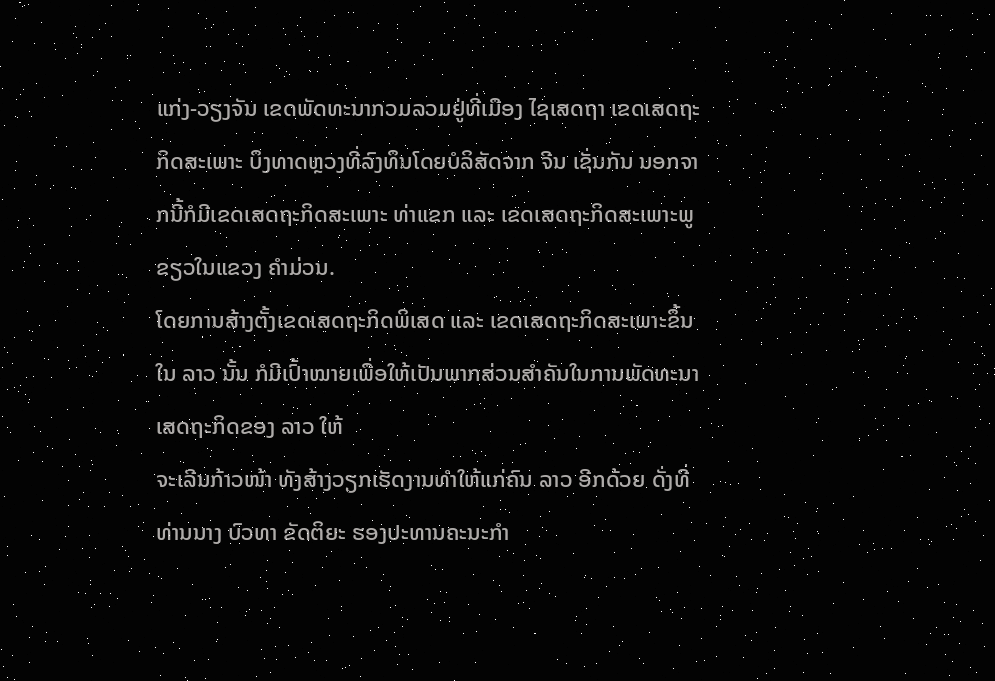ແກ່ງ-ວຽງຈັນ ເຂດພັດທະນາກວມລວມຢູ່ທີ່ເມືອງ ໄຊເສດຖາ ເຂດເສດຖະກິດສະເພາະ ບຶງທາດຫຼວງທີ່ລົງທຶນໂດຍບໍລິສັດຈາກ ຈີນ ເຊັ່ນກັນ ນອກຈາກນີ້ກໍມີເຂດເສດຖະກິດສະເພາະ ທ່າແຂກ ແລະ ເຂດເສດຖະກິດສະເພາະພູຂຽວໃນແຂວງ ຄຳມ່ວນ.
ໂດຍການສ້າງຕັ້ງເຂດເສດຖະກິດພິເສດ ແລະ ເຂດເສດຖະກິດສະເພາະຂຶ້ນໃນ ລາວ ນັ້ນ ກໍມີເປົ້າໝາຍເພື່ອໃຫ້ເປັນພາກສ່ວນສຳຄັນໃນການພັດທະນາເສດຖະກິດຂອງ ລາວ ໃຫ້
ຈະເລີນກ້າວໜ້າ ທັງສ້າງວຽກເຮັດງານທຳໃຫ້ແກ່ຄົນ ລາວ ອີກດ້ວຍ ດັ່ງທີ່ທ່ານນາງ ບົວທາ ຂັດຕິຍະ ຮອງປະທານຄະນະກຳ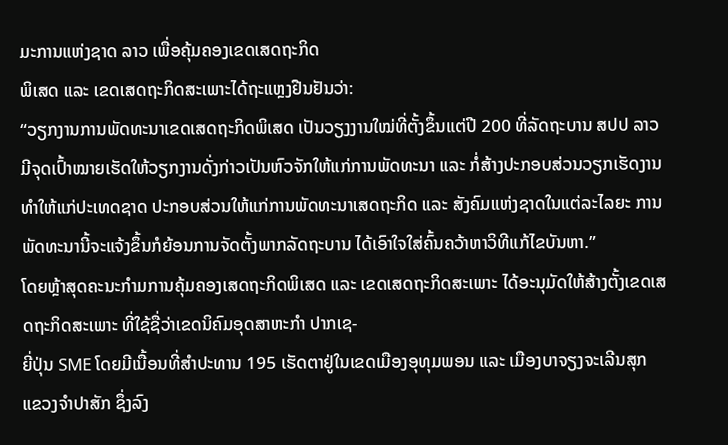ມະການແຫ່ງຊາດ ລາວ ເພື່ອຄຸ້ມຄອງເຂດເສດຖະກິດ
ພິເສດ ແລະ ເຂດເສດຖະກິດສະເພາະໄດ້ຖະແຫຼງຢືນຢັນວ່າ:
“ວຽກງານການພັດທະນາເຂດເສດຖະກິດພິເສດ ເປັນວຽງງານໃໝ່ທີ່ຕັ້ງຂຶ້ນແຕ່ປີ 200 ທີ່ລັດຖະບານ ສປປ ລາວ ມີຈຸດເປົ້າໝາຍເຮັດໃຫ້ວຽກງານດັ່ງກ່າວເປັນຫົວຈັກໃຫ້ແກ່ການພັດທະນາ ແລະ ກໍ່ສ້າງປະກອບສ່ວນວຽກເຮັດງານທຳໃຫ້ແກ່ປະເທດຊາດ ປະກອບສ່ວນໃຫ້ແກ່ການພັດທະນາເສດຖະກິດ ແລະ ສັງຄົມແຫ່ງຊາດໃນແຕ່ລະໄລຍະ ການພັດທະນານີ້ຈະແຈ້ງຂຶ້ນກໍຍ້ອນການຈັດຕັ້ງພາກລັດຖະບານ ໄດ້ເອົາໃຈໃສ່ຄົ້ນຄວ້າຫາວິທີແກ້ໄຂບັນຫາ.”
ໂດຍຫຼ້າສຸດຄະນະກຳມການຄຸ້ມຄອງເສດຖະກິດພິເສດ ແລະ ເຂດເສດຖະກິດສະເພາະ ໄດ້ອະນຸມັດໃຫ້ສ້າງຕັ້ງເຂດເສດຖະກິດສະເພາະ ທີ່ໃຊ້ຊື່ວ່າເຂດນິຄົມອຸດສາຫະກຳ ປາກເຊ-
ຍີ່ປຸ່ນ SME ໂດຍມີເນື້ອນທີ່ສຳປະທານ 195 ເຮັດຕາຢູ່ໃນເຂດເມືອງອຸທຸມພອນ ແລະ ເມືອງບາຈຽງຈະເລີນສຸກ ແຂວງຈຳປາສັກ ຊຶ່ງລົງ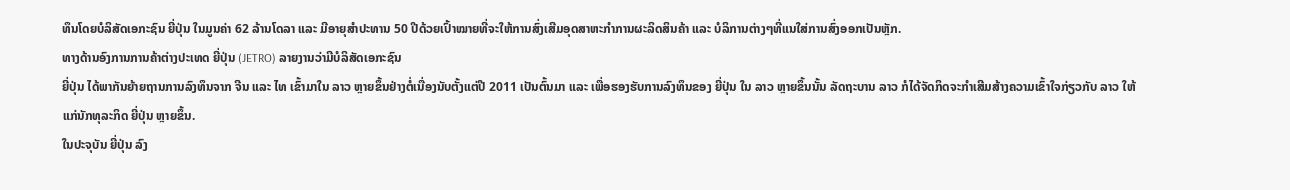ທຶນໂດຍບໍລິສັດເອກະຊົນ ຍີ່ປຸ່ນ ໃນມູນຄ່າ 62 ລ້ານໂດລາ ແລະ ມີອາຍຸສຳປະທານ 50 ປີດ້ວຍເປົ້າໝາຍທີ່ຈະໃຫ້ການສົ່ງເສີມອຸດສາຫະກຳການຜະລິດສິນຄ້າ ແລະ ບໍລິການຕ່າງໆທີ່ແນໃສ່ການສົ່ງອອກເປັນຫຼັກ.
ທາງດ້ານອົງການການຄ້າຕ່າງປະເທດ ຍີ່ປຸ່ນ (JETRO) ລາຍງານວ່າມີບໍລິສັດເອກະຊົນ
ຍີ່ປຸ່ນ ໄດ້ພາກັນຍ້າຍຖານການລົງທຶນຈາກ ຈີນ ແລະ ໄທ ເຂົ້າມາໃນ ລາວ ຫຼາຍຂຶ້ນຢ່າງຕໍ່ເນື່ອງນັບຕັ້ງແຕ່ປີ 2011 ເປັນຕົ້ນມາ ແລະ ເພື່ອຮອງຮັບການລົງທຶນຂອງ ຍີ່ປຸ່ນ ໃນ ລາວ ຫຼາຍຂຶ້ນນັ້ນ ລັດຖະບານ ລາວ ກໍໄດ້ຈັດກິດຈະກຳເສີມສ້າງຄວາມເຂົ້າໃຈກ່ຽວກັບ ລາວ ໃຫ້ແກ່ນັກທຸລະກິດ ຍີ່ປຸ່ນ ຫຼາຍຂຶ້ນ.
ໃນປະຈຸບັນ ຍີ່ປຸ່ນ ລົງ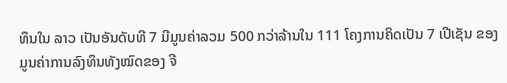ທຶນໃນ ລາວ ເປັນອັນດັບທີ 7 ມີມູນຄ່າລວມ 500 ກວ່າລ້ານໃນ 111 ໂຄງການຄິດເປັນ 7 ເປີເຊັນ ຂອງມູນຄ່າການລົງທຶນທັງໝົດຂອງ ຈີ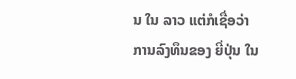ນ ໃນ ລາວ ແຕ່ກໍເຊື່ອວ່າການລົງທຶນຂອງ ຍີ່ປຸ່ນ ໃນ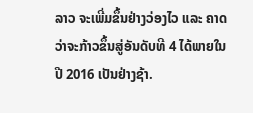ລາວ ຈະເພີ່ມຂຶ້ນຢ່າງວ່ອງໄວ ແລະ ຄາດວ່າຈະກ້າວຂຶ້ນສູ່ອັນດັບທີ 4 ໄດ້ພາຍໃນປີ 2016 ເປັນຢ່າງຊ້າ.